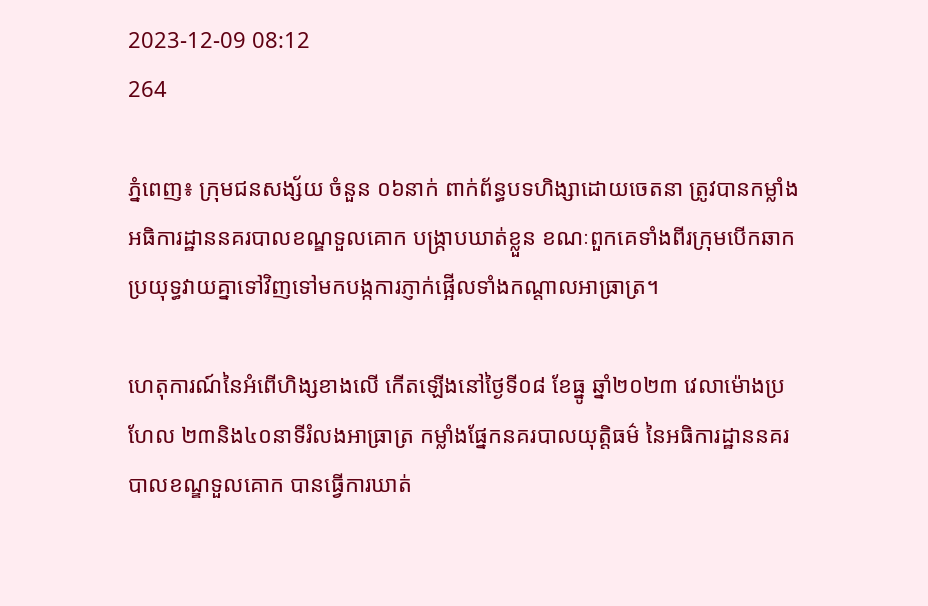2023-12-09 08:12
264

ភ្នំពេញ៖ ក្រុមជនសង្ស័យ ចំនួន ០៦នាក់ ពាក់ព័ន្ធបទហិង្សាដោយចេតនា ត្រូវបានកម្លាំងអធិការដ្ឋាននគរបាលខណ្ឌទួលគោក បង្ក្រាបឃាត់ខ្លួន ខណៈពួកគេទាំងពីរក្រុមបើកឆាកប្រយុទ្ធវាយគ្នាទៅវិញទៅមកបង្កការភ្ញាក់ផ្អើលទាំងកណ្តាលអាធ្រាត្រ។

ហេតុការណ៍នៃអំពើហិង្សខាងលើ កើតឡើងនៅថ្ងៃទី០៨ ខែធ្នូ ឆ្នាំ២០២៣ វេលាម៉ោងប្រហែល ២៣និង៤០នាទីរំលងអាធ្រាត្រ កម្លាំងផ្នែកនគរបាលយុត្តិធម៌ នៃអធិការដ្ឋាននគរបាលខណ្ឌទួលគោក បានធ្វើការឃាត់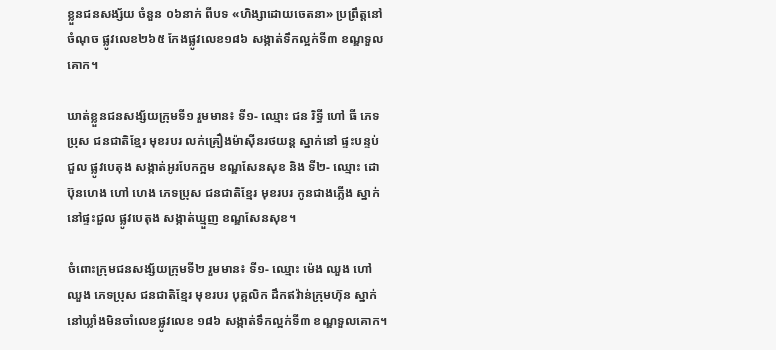ខ្លួនជនសង្ស័យ ចំនួន ០៦នាក់ ពីបទ «ហិង្សាដោយចេតនា» ប្រព្រឹត្តនៅចំណុច ផ្លូវលេខ២៦៥ កែងផ្លូវលេខ១៨៦ សង្កាត់ទឹកល្អក់ទី៣ ខណ្ឌទួលគោក។

ឃាត់ខ្លួនជនសង្ស័យក្រុមទី១ រួមមាន៖ ទី១- ឈ្មោះ ជន រិទ្ធី ហៅ ធី ភេទប្រុស ជនជាតិខ្មែរ មុខរបរ លក់គ្រឿងម៉ាស៊ីនរថយន្ត ស្នាក់នៅ ផ្ទះបន្ទប់ជួល ផ្លូវបេតុង សង្កាត់អូរបែកក្អម ខណ្ឌសែនសុខ និង ទី២- ឈ្មោះ ដោ ប៊ុនហេង ហៅ ហេង ភេទប្រុស ជនជាតិខ្មែរ មុខរបរ កូនជាងភ្លើង ស្នាក់នៅផ្ទះជួល ផ្លូវបេតុង សង្កាត់ឃ្មួញ ខណ្ឌសែនសុខ។

ចំពោះក្រុមជនសង្ស័យក្រុមទី២ រួមមាន៖ ទី១- ឈ្មោះ ម៉េង ឈួង ហៅ ឈួង ភេទប្រុស ជនជាតិខ្មែរ មុខរបរ បុគ្គលិក ដឹកឥវ៉ាន់ក្រុមហ៊ុន ស្នាក់នៅឃ្លាំងមិនចាំលេខផ្លូវលេខ ១៨៦ សង្កាត់ទឹកល្អក់ទី៣ ខណ្ឌទួលគោក។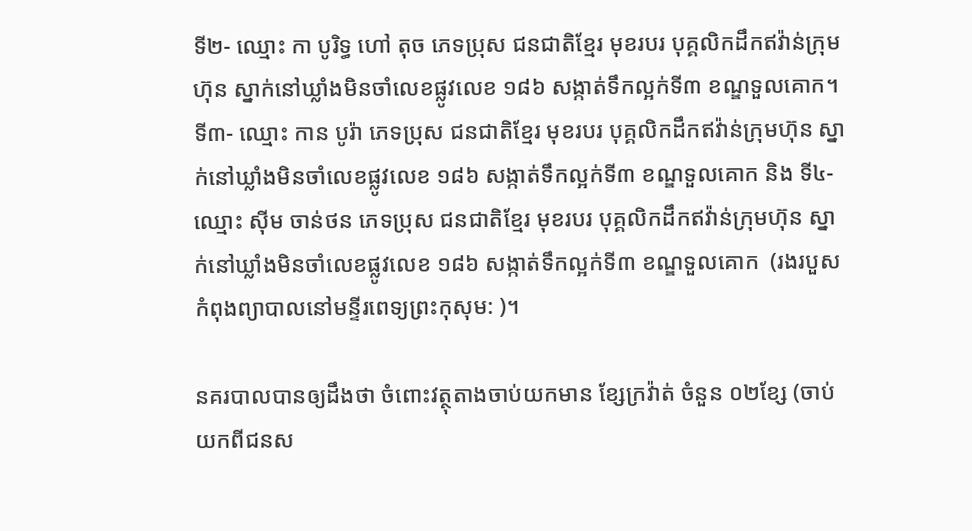ទី២- ឈ្មោះ កា បូរិទ្ធ ហៅ តុច ភេទប្រុស ជនជាតិខ្មែរ មុខរបរ បុគ្គលិកដឹកឥវ៉ាន់ក្រុមហ៊ុន ស្នាក់នៅឃ្លាំងមិនចាំលេខផ្លូវលេខ ១៨៦ សង្កាត់ទឹកល្អក់ទី៣ ខណ្ឌទួលគោក។ ទី៣- ឈ្មោះ កាន បូរ៉ា ភេទប្រុស ជនជាតិខ្មែរ មុខរបរ បុគ្គលិកដឹកឥវ៉ាន់ក្រុមហ៊ុន ស្នាក់នៅឃ្លាំងមិនចាំលេខផ្លូវលេខ ១៨៦ សង្កាត់ទឹកល្អក់ទី៣ ខណ្ឌទួលគោក និង ទី៤- ឈ្មោះ ស៊ីម ចាន់ថន ភេទប្រុស ជនជាតិខ្មែរ មុខរបរ បុគ្គលិកដឹកឥវ៉ាន់ក្រុមហ៊ុន ស្នាក់នៅឃ្លាំងមិនចាំលេខផ្លូវលេខ ១៨៦ សង្កាត់ទឹកល្អក់ទី៣ ខណ្ឌទួលគោក  (រងរបួស កំពុងព្យាបាលនៅមន្ទីរពេទ្យព្រះកុសុម: )។

នគរបាលបានឲ្យដឹងថា ចំពោះវត្ថុតាងចាប់យកមាន ខ្សែក្រវ៉ាត់ ចំនួន ០២ខ្សែ (ចាប់យកពីជនស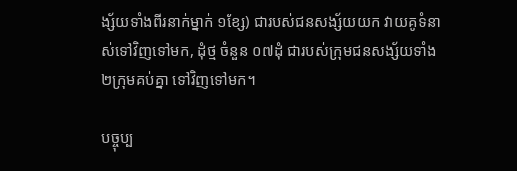ង្ស័យទាំងពីរនាក់ម្នាក់ ១ខ្សែ) ជារបស់ជនសង្ស័យយក វាយគូទំនាស់ទៅវិញទៅមក, ដុំថ្ម ចំនួន ០៧ដុំ ជារបស់ក្រុមជនសង្ស័យទាំង ២ក្រុមគប់គ្នា ទៅវិញទៅមក។

បច្ចុប្ប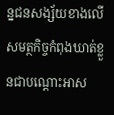ន្នជនសង្ស័យខាងលើ សមត្ថកិច្ចកំពុងឃាត់ខ្លួនជាបណ្ដោះអាស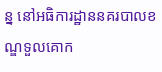ន្ន នៅអធិការដ្ឋាននគរបាលខណ្ឌទួលគោក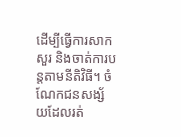ដើម្បីធ្វើការសាកសួរ និងចាត់ការបន្តតាមនីតិវិធី។ ចំណែកជនសង្ស័យដែលរត់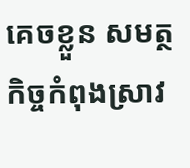គេចខ្លួន សមត្ថកិច្ចកំពុងស្រាវ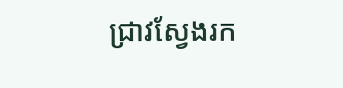ជ្រាវស្វែងរក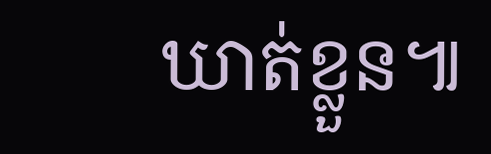ឃាត់ខ្លួន៕